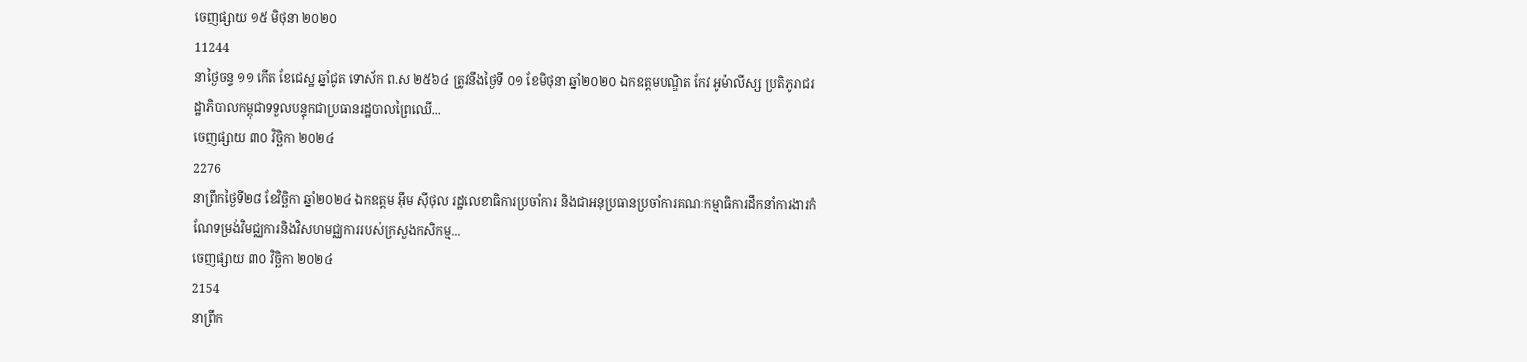ចេញផ្សាយ ១៥ មិថុនា ២០២០
11244
នាថ្ងៃចន្ទ ១១ កើត ខែជេស្ឋ ឆ្នាំជូត ទោស័ក ព.ស ២៥៦៤ ត្រូវនឹងថ្ងៃទី ០១ ខែមិថុនា ឆ្នាំ២០២០ ឯកឧត្តមបណ្ឌិត កែវ អូម៉ាលីស្ស ប្រតិភូរាជរដ្ឋាភិបាលកម្ពុជាទទួលបន្ទុកជាប្រធានរដ្ឋបាលព្រៃឈើ...
ចេញផ្សាយ ៣០ វិច្ឆិកា ២០២៤
2276
នាព្រឹកថ្ងៃទី២៨ ខែវិច្ឆិកា ឆ្នាំ២០២៤ ឯកឧត្តម អ៊ឹម ស៊ីថុល រដ្ឋលេខាធិការប្រចាំការ និងជាអនុប្រធានប្រចាំការគណៈកម្មាធិការដឹកនាំការងារកំណែទម្រង់វិមជ្ឈការនិងវិសហមជ្ឈការរបស់ក្រសួងកសិកម្ម...
ចេញផ្សាយ ៣០ វិច្ឆិកា ២០២៤
2154
នាព្រឹក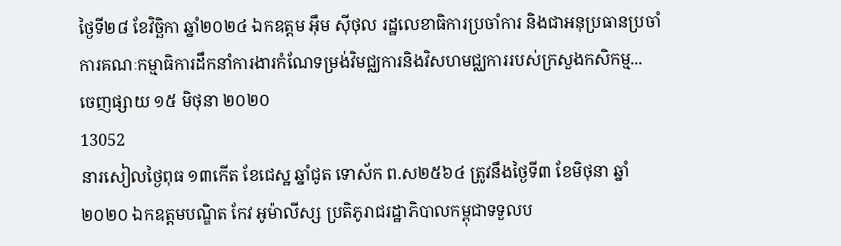ថ្ងៃទី២៨ ខែវិច្ឆិកា ឆ្នាំ២០២៤ ឯកឧត្តម អ៊ឹម ស៊ីថុល រដ្ឋលេខាធិការប្រចាំការ និងជាអនុប្រធានប្រចាំការគណៈកម្មាធិការដឹកនាំការងារកំណែទម្រង់វិមជ្ឈការនិងវិសហមជ្ឈការរបស់ក្រសួងកសិកម្ម...
ចេញផ្សាយ ១៥ មិថុនា ២០២០
13052
នារសៀលថ្ងៃពុធ ១៣កើត ខែជេស្ឋ ឆ្នាំជូត ទោស័ក ព.ស២៥៦៤ ត្រូវនឹងថ្ងៃទី៣ ខែមិថុនា ឆ្នាំ២០២០ ឯកឧត្តមបណ្ឌិត កែវ អូម៉ាលីស្ស ប្រតិភូរាជរដ្ឋាភិបាលកម្ពុជាទទួលប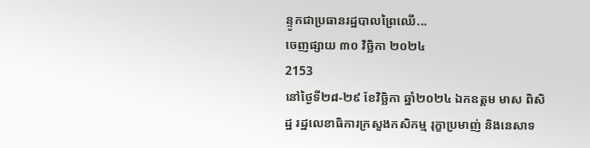ន្ទូកជាប្រធានរដ្ឋបាលព្រៃឈើ...
ចេញផ្សាយ ៣០ វិច្ឆិកា ២០២៤
2153
នៅថ្ងៃទី២៨-២៩ ខែវិច្ឆិកា ឆ្នាំ២០២៤ ឯកឧត្តម មាស ពិសិដ្ឋ រដ្ឋលេខាធិការក្រសួងកសិកម្ម រុក្ខាប្រមាញ់ និងនេសាទ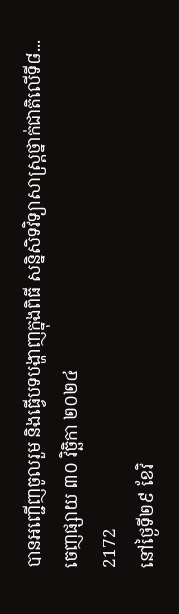បានអញ្ជើញចូលរួម និងធ្វើបទបង្ហាញក្នុងពិធី សន្និសិទវិទ្យាសាស្រ្តថ្នាក់ជាតិលើទី៨...
ចេញផ្សាយ ៣០ វិច្ឆិកា ២០២៤
2172
នៅថ្ងៃទី២៩ ខែវិ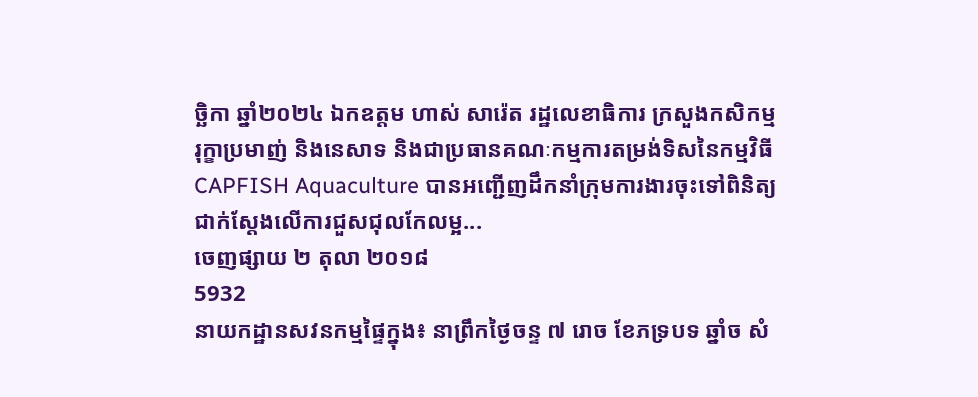ច្ឆិកា ឆ្នាំ២០២៤ ឯកឧត្តម ហាស់ សារ៉េត រដ្ឋលេខាធិការ ក្រសួងកសិកម្ម រុក្ខាប្រមាញ់ និងនេសាទ និងជាប្រធានគណៈកម្មការតម្រង់ទិសនៃកម្មវិធី CAPFISH Aquaculture បានអញ្ជើញដឹកនាំក្រុមការងារចុះទៅពិនិត្យជាក់ស្ដែងលើការជួសជុលកែលម្អ...
ចេញផ្សាយ ២ តុលា ២០១៨
5932
នាយកដ្ឋានសវនកម្មផ្ទៃក្នុង៖ នាព្រឹកថ្ងៃចន្ទ ៧ រោច ខែភទ្របទ ឆ្នាំច សំ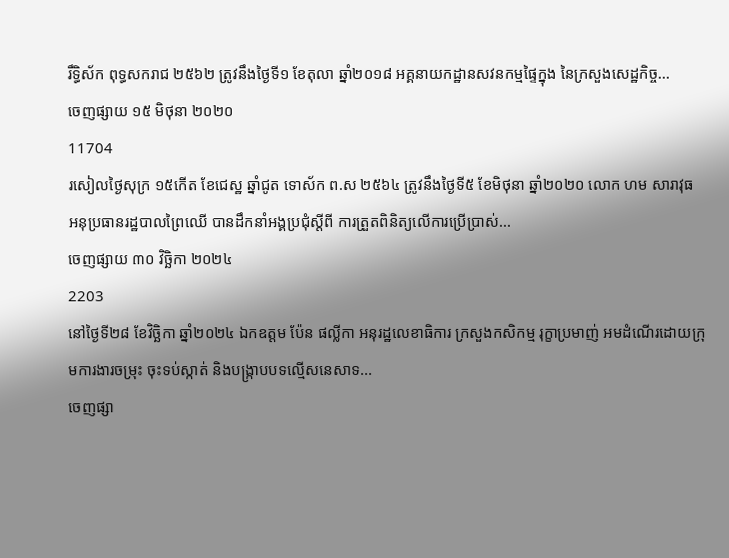រឹទ្ធិស័ក ពុទ្ធសករាជ ២៥៦២ ត្រូវនឹងថ្ងៃទី១ ខែតុលា ឆ្នាំ២០១៨ អគ្គនាយកដ្ឋានសវនកម្មផ្ទៃក្នុង នៃក្រសួងសេដ្ឋកិច្ច...
ចេញផ្សាយ ១៥ មិថុនា ២០២០
11704
រសៀលថ្ងៃសុក្រ ១៥កើត ខែជេស្ឋ ឆ្នាំជូត ទោស័ក ព.ស ២៥៦៤ ត្រូវនឹងថ្ងៃទី៥ ខែមិថុនា ឆ្នាំ២០២០ លោក ហម សារាវុធ អនុប្រធានរដ្ឋបាលព្រៃឈើ បានដឹកនាំអង្គប្រជុំស្ដីពី ការត្រួតពិនិត្យលើការប្រើប្រាស់...
ចេញផ្សាយ ៣០ វិច្ឆិកា ២០២៤
2203
នៅថ្ងៃទី២៨ ខែវិច្ឆិកា ឆ្នាំ២០២៤ ឯកឧត្តម ប៉ែន ផល្លីកា អនុរដ្ឋលេខាធិការ ក្រសួងកសិកម្ម រុក្ខាប្រមាញ់ អមដំណើរដោយក្រុមការងារចម្រុះ ចុះទប់ស្កាត់ និងបង្ក្រាបបទល្មើសនេសាទ...
ចេញផ្សា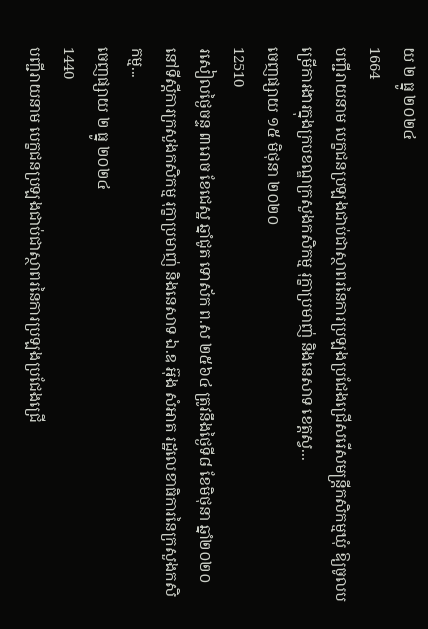យ ២ ធ្នូ ២០២៤
1664
បញ្ជីរាយនាម បេក្ខជនប្រឡងជាប់ជាស្ថាពរនៃការប្រឡងប្រជែងជ្រើសរើសមន្ត្រីកសិកម្មឃុំ ឱ្យចូលបម្រើការងារក្នុងក្របខណ្ឌក្រសួងកសិកម្ម រុក្ខាប្រមាញ់ និងនេសាទ ខេត្តស្វ...
ចេញផ្សាយ ១៥ មិថុនា ២០២០
12510
រសៀលថ្ងៃចន្ទ ៣រោច ខែជេស្ឋ ឆ្នាំជូត ទោស័ក ព.ស ២៥៦៤ ត្រូវនឹងថ្ងៃទី៨ ខែមិថុនា ឆ្នាំ២០២០ នៅទីស្តីការក្រសួងកសិកម្ម រុក្ខាប្រមាញ់ និងនេសាទ ឯ.ឧ អ៊ុង សំអាត រដ្ឋលេខាធិការនៃក្រសួងកសិកម្ម...
ចេញផ្សាយ ២ ធ្នូ ២០២៤
1440
បញ្ជីរាយនាម បេក្ខជនប្រឡងជាប់ជាស្ថាពរនៃការប្រឡងប្រជែងជ្រើ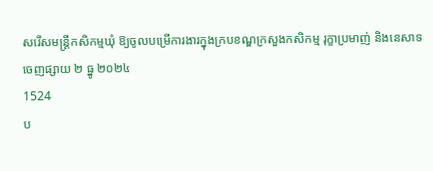សរើសមន្ត្រីកសិកម្មឃុំ ឱ្យចូលបម្រើការងារក្នុងក្របខណ្ឌក្រសួងកសិកម្ម រុក្ខាប្រមាញ់ និងនេសាទ
ចេញផ្សាយ ២ ធ្នូ ២០២៤
1524
ប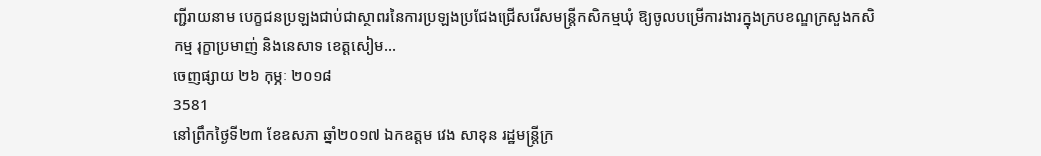ញ្ជីរាយនាម បេក្ខជនប្រឡងជាប់ជាស្ថាពរនៃការប្រឡងប្រជែងជ្រើសរើសមន្ត្រីកសិកម្មឃុំ ឱ្យចូលបម្រើការងារក្នុងក្របខណ្ឌក្រសួងកសិកម្ម រុក្ខាប្រមាញ់ និងនេសាទ ខេត្តសៀម...
ចេញផ្សាយ ២៦ កុម្ភៈ ២០១៨
3581
នៅព្រឹកថ្ងៃទី២៣ ខែឧសភា ឆ្នាំ២០១៧ ឯកឧត្តម វេង សាខុន រដ្ឋមន្ត្រីក្រ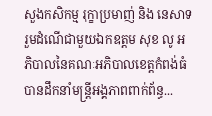សួងកសិកម្ម រុក្ខាប្រមាញ់ និង នេសាទ រួមដំណើជាមួយឯកឧត្តម សុខ លូ អភិបាលនៃគណៈអភិបាលខេត្តកំពង់ធំ បានដឹកនាំមន្ត្រីអង្គភាពពាក់ព័ន្ធ...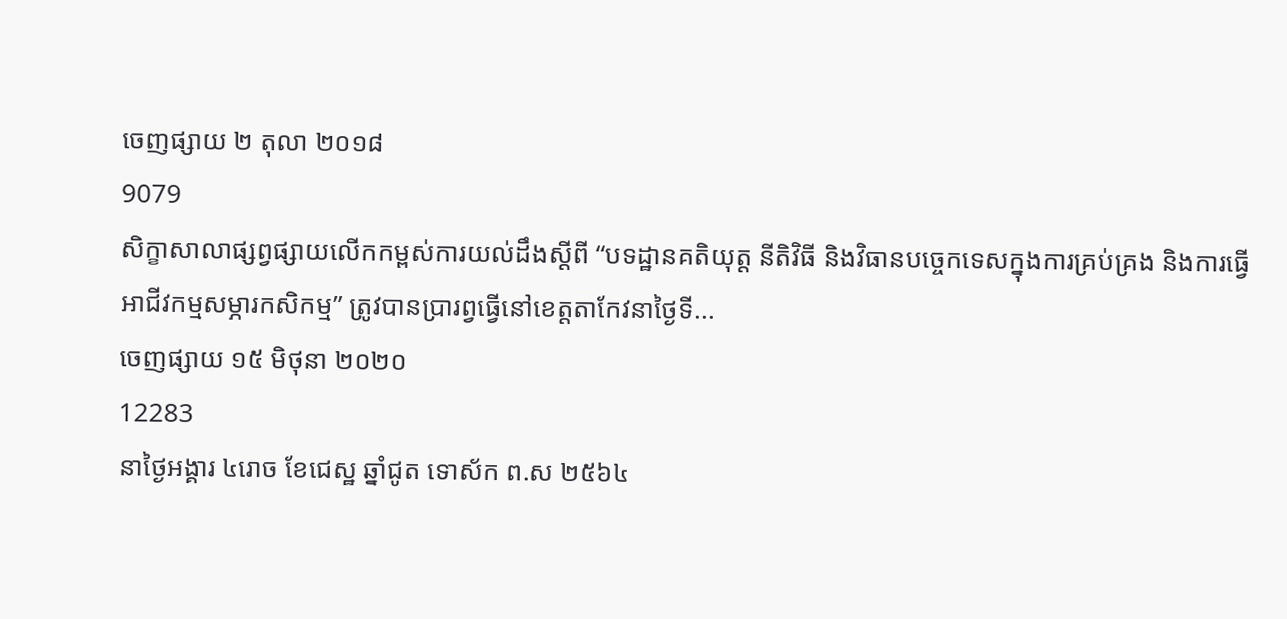ចេញផ្សាយ ២ តុលា ២០១៨
9079
សិក្ខាសាលាផ្សព្វផ្សាយលើកកម្ពស់ការយល់ដឹងស្ដីពី “បទដ្ឋានគតិយុត្ត នីតិវិធី និងវិធានបច្ចេកទេសក្នុងការគ្រប់គ្រង និងការធ្វើអាជីវកម្មសម្ភារកសិកម្ម” ត្រូវបានប្រារព្វធ្វើនៅខេត្តតាកែវនាថ្ងៃទី...
ចេញផ្សាយ ១៥ មិថុនា ២០២០
12283
នាថ្ងៃអង្គារ ៤រោច ខែជេស្ឋ ឆ្នាំជូត ទោស័ក ព.ស ២៥៦៤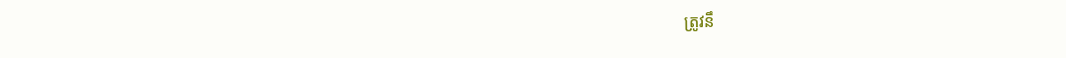ត្រូវនឹ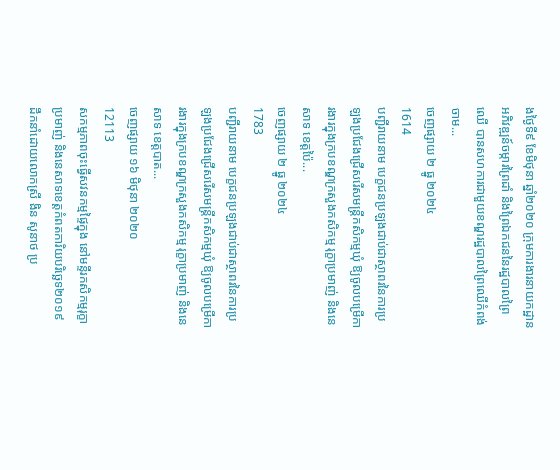ងថ្ងៃទី៩ ខែមិថុនា ឆ្នាំ២០២០ ក្រុមការងារនាយកដ្ឋានអភិវឌ្ឍន៍ចម្ការព្រៃដាំ និងព្រៃឯកជននៃរដ្ឋបាលព្រៃឈើ បានសហការជាមួយខណ្ឌរដ្ឋបាលព្រៃឈើកំពង់ចាម...
ចេញផ្សាយ ២ ធ្នូ ២០២៤
1614
បញ្ជីរាយនាម បេក្ខជនប្រឡងជាប់ជាស្ថាពរនៃការប្រឡងប្រជែងជ្រើសរើសមន្ត្រីកសិកម្មឃុំ ឱ្យចូលបម្រើការងារក្នុងក្របខណ្ឌក្រសួងកសិកម្ម រុក្ខាប្រមាញ់ និងនេសាទ ខេត្តប៉ៃ...
ចេញផ្សាយ ២ ធ្នូ ២០២៤
1783
បញ្ជីរាយនាម បេក្ខជនប្រឡងជាប់ជាស្ថាពរនៃការប្រឡងប្រជែងជ្រើសរើសមន្ត្រីកសិកម្មឃុំ ឱ្យចូលបម្រើការងារក្នុងក្របខណ្ឌក្រសួងកសិកម្ម រុក្ខាប្រមាញ់ និងនេសាទ ខេត្តបាត...
ចេញផ្សាយ ១៦ មិថុនា ២០២០
12113
សកម្មភាពចុះធ្វើសវនកម្មផ្ទៃក្នុង នៅមន្ទីរកសិកម្មរុក្ខាប្រមាញ់ និងនេសាទខេត្តកំពតការិយបរិច្ឆេទ២០១៩ ដឹកនាំដោយលោកស្រី ងិន សូនាថ ប្រ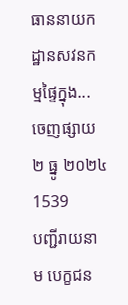ធាននាយកដ្ឋានសវនកម្មផ្ទៃក្នុង...
ចេញផ្សាយ ២ ធ្នូ ២០២៤
1539
បញ្ជីរាយនាម បេក្ខជន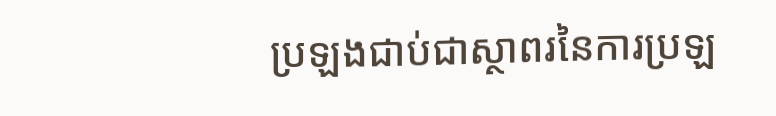ប្រឡងជាប់ជាស្ថាពរនៃការប្រឡ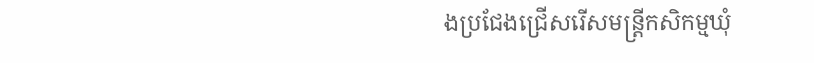ងប្រជែងជ្រើសរើសមន្ត្រីកសិកម្មឃុំ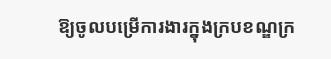ឱ្យចូលបម្រើការងារក្នុងក្របខណ្ឌក្រ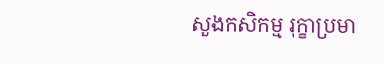សួងកសិកម្ម រុក្ខាប្រមា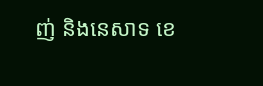ញ់ និងនេសាទ ខេ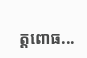ត្តពោធ...